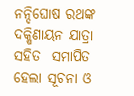ନନ୍ଦିଘୋଷ ରଥଙ୍କ ଦକ୍ଷିଣାୟନ ଯାତ୍ରା ସହିତ  ସମାପିତ ହେଲା ସୂଚନା ଓ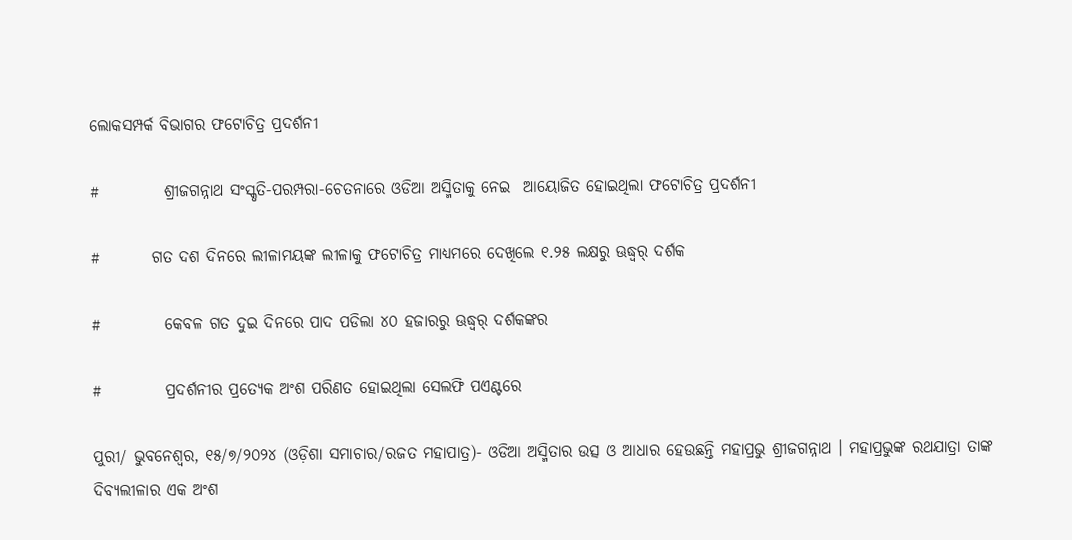ଲୋକସମ୍ପର୍କ ବିଭାଗର ଫଟୋଚିତ୍ର ପ୍ରଦର୍ଶନୀ

#          ଶ୍ରୀଜଗନ୍ନାଥ ସଂସ୍କୃତି-ପରମ୍ପରା-ଚେତନାରେ ଓଡିଆ ଅସ୍ମିତାକୁ ନେଇ  ଆୟୋଜିତ ହୋଇଥିଲା ଫଟୋଚିତ୍ର ପ୍ରଦର୍ଶନୀ

#        ଗତ ଦଶ ଦିନରେ ଲୀଳାମୟଙ୍କ ଲୀଳାକୁ ଫଟୋଚିତ୍ର ମାଧ୍ୟମରେ ଦେଖିଲେ ୧.୨୫ ଲକ୍ଷରୁ ଊଦ୍ଧ୍ୱର୍ ଦର୍ଶକ

#          କେବଳ ଗତ ଦୁଇ ଦିନରେ ପାଦ ପଡିଲା ୪୦ ହଜାରରୁ ଊଦ୍ଧ୍ୱର୍ ଦର୍ଶକଙ୍କର

#          ପ୍ରଦର୍ଶନୀର ପ୍ରତ୍ୟେକ ଅଂଶ ପରିଣତ ହୋଇଥିଲା ସେଲଫି ପଏଣ୍ଟରେ

ପୁରୀ/ ଭୁବନେଶ୍ୱର, ୧୫/୭/୨୦୨୪ (ଓଡ଼ିଶା ସମାଚାର/ରଜତ ମହାପାତ୍ର)- ଓଡିଆ ଅସ୍ମିତାର ଉତ୍ସ ଓ ଆଧାର ହେଉଛନ୍ତି ମହାପ୍ରଭୁ ଶ୍ରୀଜଗନ୍ନାଥ । ମହାପ୍ରଭୁଙ୍କ ରଥଯାତ୍ରା ତାଙ୍କ ଦିବ୍ୟଲୀଳାର ଏକ ଅଂଶ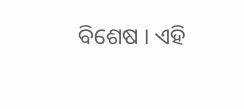ବିଶେଷ । ଏହି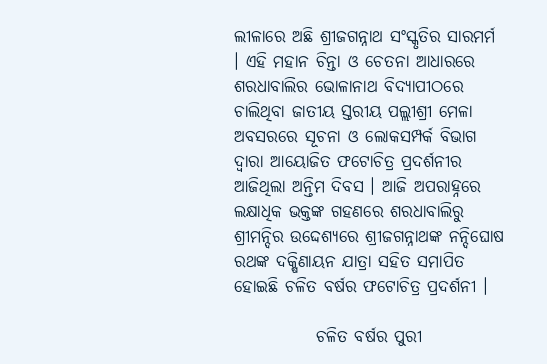ଲୀଳାରେ ଅଛି ଶ୍ରୀଜଗନ୍ନାଥ ସଂସ୍କୃତିର ସାରମର୍ମ । ଏହି ମହାନ ଚିନ୍ତା ଓ ଚେତନା ଆଧାରରେ ଶରଧାବାଲିର ଭୋଳାନାଥ ବିଦ୍ୟାପୀଠରେ ଚାଲିଥିବା ଜାତୀୟ ସ୍ତରୀୟ ପଲ୍ଲୀଶ୍ରୀ ମେଳା ଅବସରରେ ସୂଚନା ଓ ଲୋକସମ୍ପର୍କ ବିଭାଗ ଦ୍ୱାରା ଆୟୋଜିତ ଫଟୋଚିତ୍ର ପ୍ରଦର୍ଶନୀର ଆଜିଥିଲା ଅନ୍ତିମ ଦିବସ । ଆଜି ଅପରାହ୍ନରେ ଲକ୍ଷାଧିକ ଭକ୍ତଙ୍କ ଗହଣରେ ଶରଧାବାଲିରୁ ଶ୍ରୀମନ୍ଦିର ଉଦ୍ଦେଶ୍ୟରେ ଶ୍ରୀଜଗନ୍ନାଥଙ୍କ ନନ୍ଦିଘୋଷ ରଥଙ୍କ ଦକ୍ଷିଣାୟନ ଯାତ୍ରା ସହିତ ସମାପିତ ହୋଇଛି ଚଳିତ ବର୍ଷର ଫଟୋଚିତ୍ର ପ୍ରଦର୍ଶନୀ ।

            ଚଳିତ ବର୍ଷର ପୁରୀ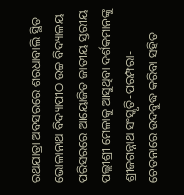ରଥଯାତ୍ରା ଅବସରରେ ଶରଧାବାଲି ସ୍ଥିତ ଭୋଳାନାଥ ବିଦ୍ୟାପୀଠ ଉଚ୍ଚ ବିଦ୍ୟାଳୟ ପରିସରରେ ଆୟୋଜିତ ଜାତୀୟ ସ୍ତରୀୟ ପଲ୍ଲୀଶ୍ରୀ ମେଳାକୁ ଆସୁଥିବା ଦର୍ଶକମାନଙ୍କୁ ଶ୍ରୀଜଗନ୍ନାଥ ସଂସ୍କୃତି-ପରମ୍ପରା-ଚେତନାରେ ଉଦବୁଦ୍ଧ କରିବା ସହିତ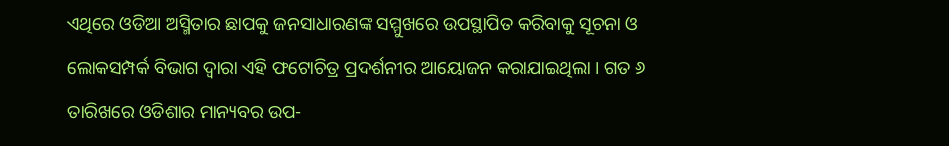ଏଥିରେ ଓଡିଆ ଅସ୍ମିତାର ଛାପକୁ ଜନସାଧାରଣଙ୍କ ସମ୍ମୁଖରେ ଉପସ୍ଥାପିତ କରିବାକୁ ସୂଚନା ଓ ଲୋକସମ୍ପର୍କ ବିଭାଗ ଦ୍ୱାରା ଏହି ଫଟୋଚିତ୍ର ପ୍ରଦର୍ଶନୀର ଆୟୋଜନ କରାଯାଇଥିଲା । ଗତ ୬ ତାରିଖରେ ଓଡିଶାର ମାନ୍ୟବର ଉପ-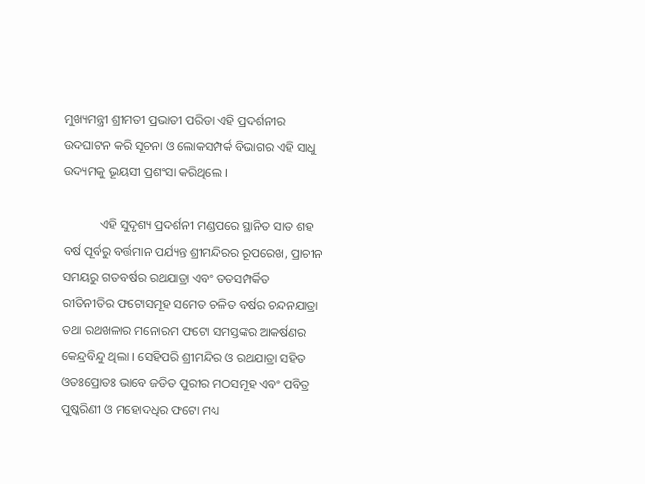ମୁଖ୍ୟମନ୍ତ୍ରୀ ଶ୍ରୀମତୀ ପ୍ରଭାତୀ ପରିଡା ଏହି ପ୍ରଦର୍ଶନୀର ଉଦଘାଟନ କରି ସୂଚନା ଓ ଲୋକସମ୍ପର୍କ ବିଭାଗର ଏହି ସାଧୁ ଉଦ୍ୟମକୁ ଭୂୟସୀ ପ୍ରଶଂସା କରିଥିଲେ ।

            ଏହି ସୁଦୃଶ୍ୟ ପ୍ରଦର୍ଶନୀ ମଣ୍ଡପରେ ସ୍ଥାନିତ ସାତ ଶହ ବର୍ଷ ପୂର୍ବରୁ ବର୍ତ୍ତମାନ ପର୍ଯ୍ୟନ୍ତ ଶ୍ରୀମନ୍ଦିରର ରୂପରେଖ, ପ୍ରାଚୀନ ସମୟରୁ ଗତବର୍ଷର ରଥଯାତ୍ରା ଏବଂ ତତସମ୍ପର୍କିତ ରୀତିନୀତିର ଫଟୋସମୂହ ସମେତ ଚଳିତ ବର୍ଷର ଚନ୍ଦନଯାତ୍ରା ତଥା ରଥଖଳାର ମନୋରମ ଫଟୋ ସମସ୍ତଙ୍କର ଆକର୍ଷଣର କେନ୍ଦ୍ରବିନ୍ଦୁ ଥିଲା । ସେହିପରି ଶ୍ରୀମନ୍ଦିର ଓ ରଥଯାତ୍ରା ସହିତ ଓତଃପ୍ରୋତଃ ଭାବେ ଜଡିତ ପୁରୀର ମଠସମୂହ ଏବଂ ପବିତ୍ର ପୁଷ୍କରିଣୀ ଓ ମହୋଦଧିର ଫଟୋ ମଧ୍ୟ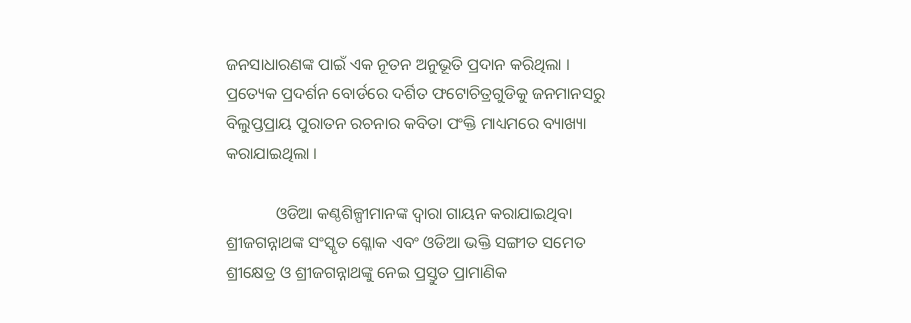ଜନସାଧାରଣଙ୍କ ପାଇଁ ଏକ ନୂତନ ଅନୁଭୂତି ପ୍ରଦାନ କରିଥିଲା । ପ୍ରତ୍ୟେକ ପ୍ରଦର୍ଶନ ବୋର୍ଡରେ ଦର୍ଶିତ ଫଟୋଚିତ୍ରଗୁଡିକୁ ଜନମାନସରୁ ବିଲୁପ୍ତପ୍ରାୟ ପୁରାତନ ରଚନାର କବିତା ପଂକ୍ତି ମାଧ୍ୟମରେ ବ୍ୟାଖ୍ୟା କରାଯାଇଥିଲା ।

            ଓଡିଆ କଣ୍ଠଶିଳ୍ପୀମାନଙ୍କ ଦ୍ୱାରା ଗାୟନ କରାଯାଇଥିବା ଶ୍ରୀଜଗନ୍ନାଥଙ୍କ ସଂସ୍କୃତ ଶ୍ଳୋକ ଏବଂ ଓଡିଆ ଭକ୍ତି ସଙ୍ଗୀତ ସମେତ ଶ୍ରୀକ୍ଷେତ୍ର ଓ ଶ୍ରୀଜଗନ୍ନାଥଙ୍କୁ ନେଇ ପ୍ରସ୍ତୁତ ପ୍ରାମାଣିକ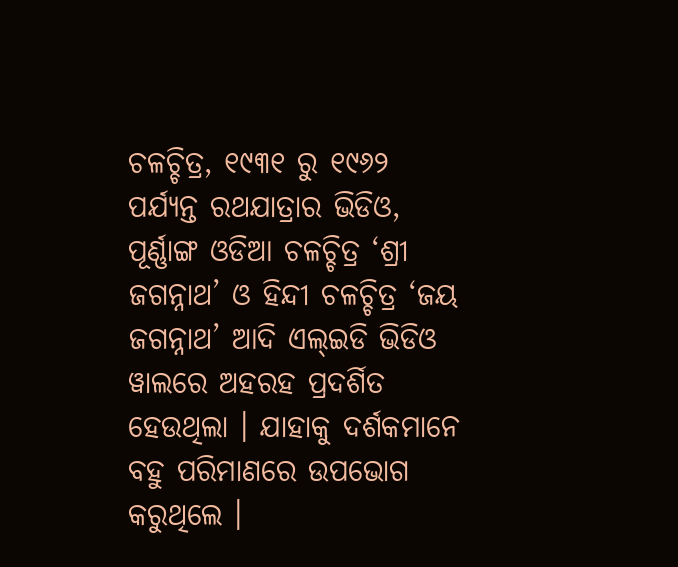ଚଳଚ୍ଚିତ୍ର, ୧୯୩୧ ରୁ ୧୯୬୨ ପର୍ଯ୍ୟନ୍ତ ରଥଯାତ୍ରାର ଭିଡିଓ, ପୂର୍ଣ୍ଣାଙ୍ଗ ଓଡିଆ ଚଳଚ୍ଚିତ୍ର ‘ଶ୍ରୀ ଜଗନ୍ନାଥ’ ଓ ହିନ୍ଦୀ ଚଳଚ୍ଚିତ୍ର ‘ଜୟ ଜଗନ୍ନାଥ’ ଆଦି ଏଲ୍‌ଇଡି ଭିଡିଓ ୱାଲରେ ଅହରହ ପ୍ରଦର୍ଶିତ ହେଉଥିଲା । ଯାହାକୁ ଦର୍ଶକମାନେ ବହୁ ପରିମାଣରେ ଉପଭୋଗ କରୁଥିଲେ ।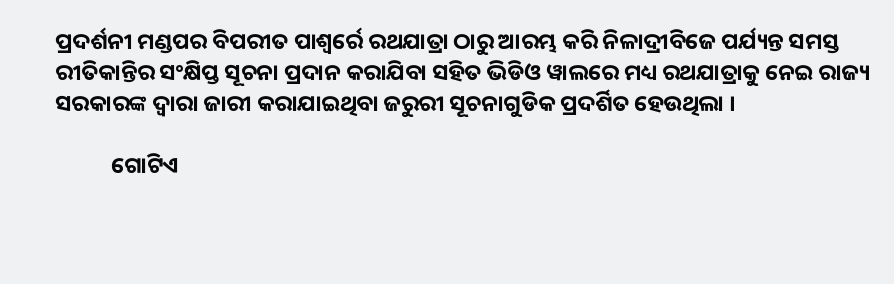ପ୍ରଦର୍ଶନୀ ମଣ୍ଡପର ବିପରୀତ ପାଶ୍ୱର୍ରେ ରଥଯାତ୍ରା ଠାରୁ ଆରମ୍ଭ କରି ନିଳାଦ୍ରୀବିଜେ ପର୍ଯ୍ୟନ୍ତ ସମସ୍ତ ରୀତିକାନ୍ତିର ସଂକ୍ଷିପ୍ତ ସୂଚନା ପ୍ରଦାନ କରାଯିବା ସହିତ ଭିଡିଓ ୱାଲରେ ମଧ୍ୟ ରଥଯାତ୍ରାକୁ ନେଇ ରାଜ୍ୟ ସରକାରଙ୍କ ଦ୍ୱାରା ଜାରୀ କରାଯାଇଥିବା ଜରୁରୀ ସୂଚନାଗୁଡିକ ପ୍ରଦର୍ଶିତ ହେଉଥିଲା ।

           ଗୋଟିଏ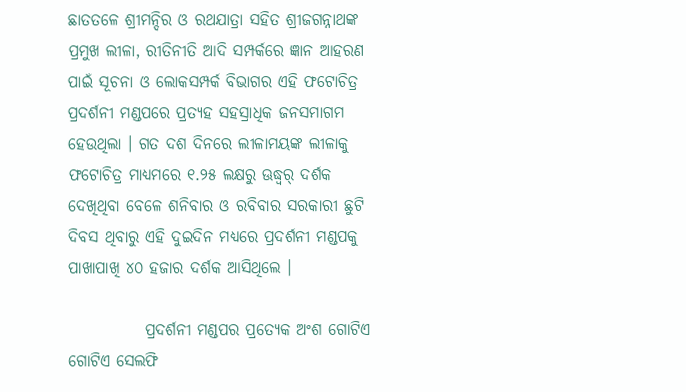ଛାତତଳେ ଶ୍ରୀମନ୍ଦିର ଓ ରଥଯାତ୍ରା ସହିତ ଶ୍ରୀଜଗନ୍ନାଥଙ୍କ ପ୍ରମୁଖ ଲୀଳା, ରୀତିନୀତି ଆଦି ସମ୍ପର୍କରେ ଜ୍ଞାନ ଆହରଣ ପାଇଁ ସୂଚନା ଓ ଲୋକସମ୍ପର୍କ ବିଭାଗର ଏହି ଫଟୋଚିତ୍ର ପ୍ରଦର୍ଶନୀ ମଣ୍ଡପରେ ପ୍ରତ୍ୟହ ସହସ୍ରାଧିକ ଜନସମାଗମ ହେଉଥିଲା । ଗତ ଦଶ ଦିନରେ ଲୀଳାମୟଙ୍କ ଲୀଳାକୁ ଫଟୋଚିତ୍ର ମାଧ୍ୟମରେ ୧.୨୫ ଲକ୍ଷରୁ ଊଦ୍ଧ୍ୱର୍ ଦର୍ଶକ ଦେଖିଥିବା ବେଳେ ଶନିବାର ଓ ରବିବାର ସରକାରୀ ଛୁଟି ଦିବସ ଥିବାରୁ ଏହି ଦୁଇଦିନ ମଧ୍ୟରେ ପ୍ରଦର୍ଶନୀ ମଣ୍ଡପକୁ ପାଖାପାଖି ୪୦ ହଜାର ଦର୍ଶକ ଆସିଥିଲେ ।

            ପ୍ରଦର୍ଶନୀ ମଣ୍ଡପର ପ୍ରତ୍ୟେକ ଅଂଶ ଗୋଟିଏ ଗୋଟିଏ ସେଲଫି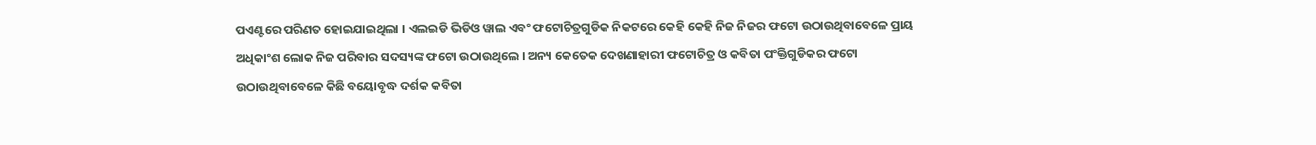ପଏଣ୍ଟରେ ପରିଣତ ହୋଇଯାଇଥିଲା । ଏଲଇଡି ଭିଡିଓ ୱାଲ ଏବଂ ଫଟୋଚିତ୍ରଗୁଡିକ ନିକଟରେ କେହି କେହି ନିଜ ନିଜର ଫଟୋ ଉଠାଉଥିବାବେଳେ ପ୍ରାୟ ଅଧିକାଂଶ ଲୋକ ନିଜ ପରିବାର ସଦସ୍ୟଙ୍କ ଫଟୋ ଉଠାଉଥିଲେ । ଅନ୍ୟ କେତେକ ଦେଖଣାହାରୀ ଫଟୋଚିତ୍ର ଓ କବିତା ପଂକ୍ତିଗୁଡିକର ଫଟୋ ଉଠାଉଥିବାବେଳେ କିଛି ବୟୋବୃଦ୍ଧ ଦର୍ଶକ କବିତା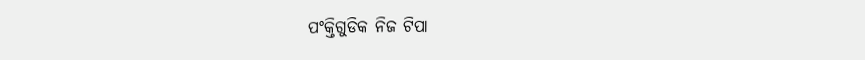ପଂକ୍ତିଗୁଡିକ ନିଜ ଟିପା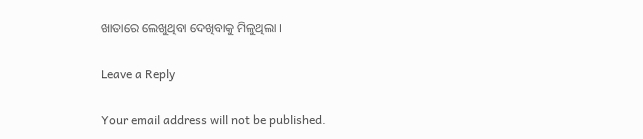ଖାତାରେ ଲେଖୁଥିବା ଦେଖିବାକୁ ମିଳୁଥିଲା ।

Leave a Reply

Your email address will not be published.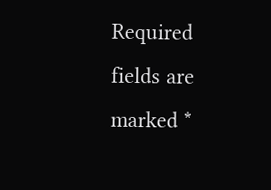Required fields are marked *